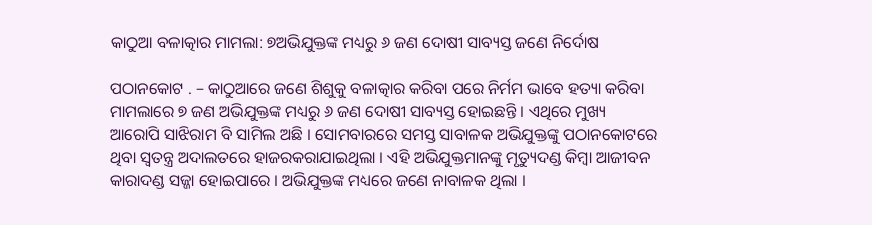କାଠୁଆ ବଳାତ୍କାର ମାମଲା: ୭ଅଭିଯୁକ୍ତଙ୍କ ମଧ୍ୟରୁ ୬ ଜଣ ଦୋଷୀ ସାବ୍ୟସ୍ତ ଜଣେ ନିର୍ଦୋଷ

ପଠାନକୋଟ . – କାଠୁଆରେ ଜଣେ ଶିଶୁକୁ ବଳାତ୍କାର କରିବା ପରେ ନିର୍ମମ ଭାବେ ହତ୍ୟା କରିବା ମାମଲାରେ ୭ ଜଣ ଅଭିଯୁକ୍ତଙ୍କ ମଧ୍ୟରୁ ୬ ଜଣ ଦୋଷୀ ସାବ୍ୟସ୍ତ ହୋଇଛନ୍ତି । ଏଥିରେ ମୁଖ୍ୟ ଆରୋପି ସାଝିରାମ ବି ସାମିଲ ଅଛି । ସୋମବାରରେ ସମସ୍ତ ସାବାଳକ ଅଭିଯୁକ୍ତଙ୍କୁ ପଠାନକୋଟରେ ଥିବା ସ୍ୱତନ୍ତ୍ର ଅଦାଲତରେ ହାଜରକରାଯାଇଥିଲା । ଏହି ଅଭିଯୁକ୍ତମାନଙ୍କୁ ମୃତ୍ୟୁଦଣ୍ଡ କିମ୍ବା ଆଜୀବନ କାରାଦଣ୍ଡ ସଜ୍ଜା ହୋଇପାରେ । ଅଭିଯୁକ୍ତଙ୍କ ମଧ୍ୟରେ ଜଣେ ନାବାଳକ ଥିଲା ।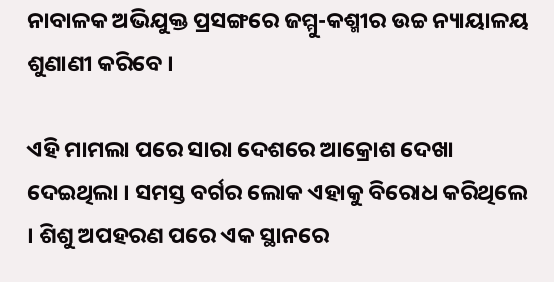ନାବାଳକ ଅଭିଯୁକ୍ତ ପ୍ରସଙ୍ଗରେ ଜମ୍ମୁ-କଶ୍ମୀର ଉଚ୍ଚ ନ୍ୟାୟାଳୟ ଶୁଣାଣୀ କରିବେ ।

ଏହି ମାମଲା ପରେ ସାରା ଦେଶରେ ଆକ୍ରୋଶ ଦେଖା ଦେଇଥିଲା । ସମସ୍ତ ବର୍ଗର ଲୋକ ଏହାକୁ ବିରୋଧ କରିଥିଲେ । ଶିଶୁ ଅପହରଣ ପରେ ଏକ ସ୍ଥାନରେ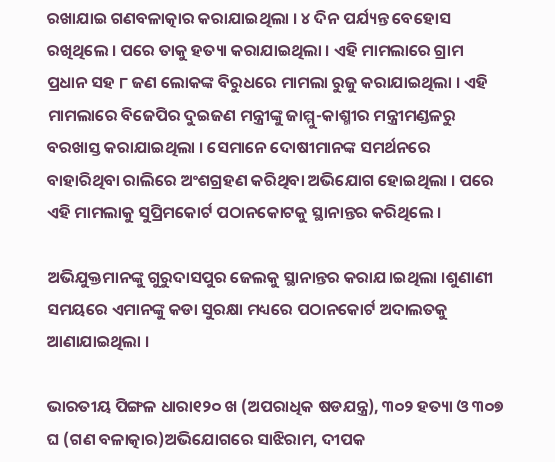ରଖାଯାଇ ଗଣବଳାତ୍କାର କରାଯାଇଥିଲା । ୪ ଦିନ ପର୍ଯ୍ୟନ୍ତ ବେହୋସ ରଖିଥିଲେ । ପରେ ତାକୁ ହତ୍ୟା କରାଯାଇଥିଲା । ଏହି ମାମଲାରେ ଗ୍ରାମ ପ୍ରଧାନ ସହ ୮ ଜଣ ଲୋକଙ୍କ ବିରୁଧରେ ମାମଲା ରୁଜୁ କରାଯାଇଥିଲା । ଏହି ମାମଲାରେ ବିଜେପିର ଦୁଇଜଣ ମନ୍ତ୍ରୀଙ୍କୁ ଜାମ୍ମୁ-କାଶ୍ମୀର ମନ୍ତ୍ରୀମଣ୍ଡଳରୁ ବରଖାସ୍ତ କରାଯାଇଥିଲା । ସେମାନେ ଦୋଷୀମାନଙ୍କ ସମର୍ଥନରେ ବାହାରିଥିବା ରାଲିରେ ଅଂଶଗ୍ରହଣ କରିଥିବା ଅଭିଯୋଗ ହୋଇଥିଲା । ପରେ ଏହି ମାମଲାକୁ ସୁପ୍ରିମକୋର୍ଟ ପଠାନକୋଟକୁ ସ୍ଥାନାନ୍ତର କରିଥିଲେ ।

ଅଭିଯୁକ୍ତମାନଙ୍କୁ ଗୁରୁଦାସପୁର ଜେଲକୁ ସ୍ଥାନାନ୍ତର କରାଯ।ଇଥିଲା ।ଶୁଣାଣୀ ସମୟରେ ଏମାନଙ୍କୁ କଡା ସୁରକ୍ଷା ମଧ୍ୟରେ ପଠାନକୋର୍ଟ ଅଦାଲତକୁ ଆଣାଯାଇଥିଲା ।

ଭାରତୀୟ ପିଙ୍ଗଳ ଧାରା୧୨୦ ଖ (ଅପରାଧିକ ଷଡଯନ୍ତ୍ର), ୩୦୨ ହତ୍ୟା ଓ ୩୦୭ ଘ (ଗଣ ବଳାତ୍କାର)ଅଭିଯୋଗରେ ସାଝିରାମ, ଦୀପକ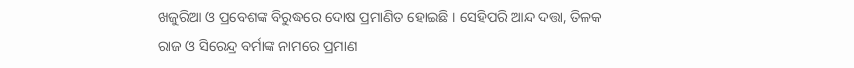ଖଜୁରିଆ ଓ ପ୍ରବେଶଙ୍କ ବିରୁଦ୍ଧରେ ଦୋଷ ପ୍ରମାଣିତ ହୋଇଛି । ସେହିପରି ଆନ୍ଦ ଦତ୍ତା, ତିଳକ ରାଜ ଓ ସିରେନ୍ଦ୍ର ବର୍ମାଙ୍କ ନାମରେ ପ୍ରମାଣ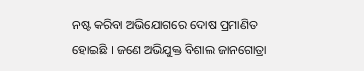ନଷ୍ଟ କରିବା ଅଭିଯୋଗରେ ଦୋଷ ପ୍ରମାଣିତ ହୋଇଛି । ଜଣେ ଅଭିଯୁକ୍ତ ବିଶାଲ ଜାନଗୋତ୍ରା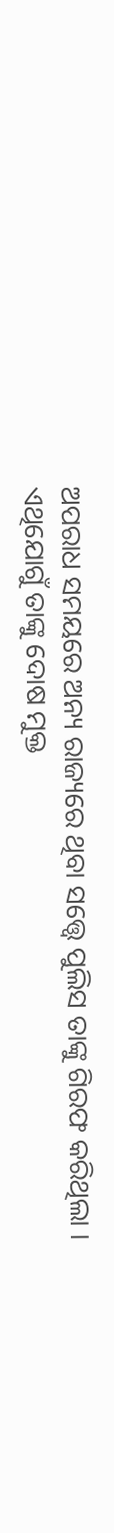ଅପରାଧ ସମୟରେ ଅନ୍ୟ ରାଜ୍ୟରେ ଥିବା ସତ୍ତ୍ୱେ ପୁଲିସ ତାଙ୍କୁ ଗିରଫ କରିଥିଲା । ଏଥିଯୋଗୁଁ ତାଙ୍କୁ ଦୋଷ ମୁକ୍ତ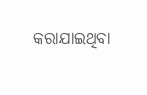କରାଯାଇଥିବା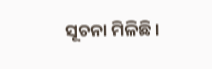ସୂଚନା ମିଳିଛି ।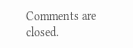Comments are closed.